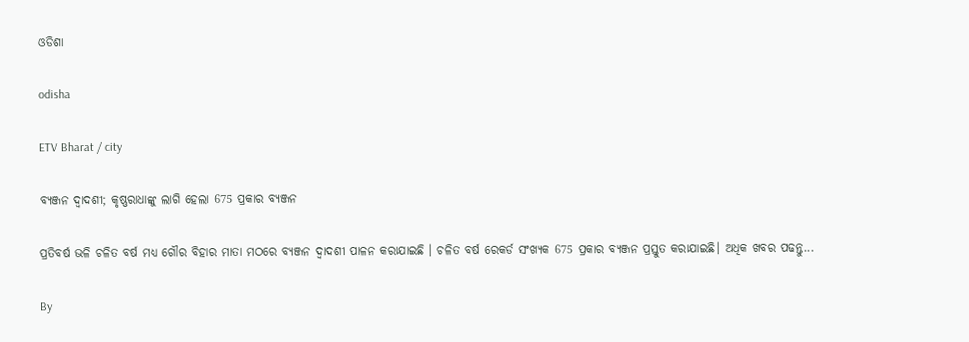ଓଡିଶା

odisha

ETV Bharat / city

ବ୍ୟଞ୍ଜନ ଦ୍ଵାଦଶୀ; କୃଷ୍ଣରାଧାଙ୍କୁ ଲାଗି ହେଲା 675 ପ୍ରକାର ବ୍ୟଞ୍ଜନ

ପ୍ରତିବର୍ଷ ଭଳି ଚଳିତ ବର୍ଷ ମଧ୍ୟ ଗୌର ବିହାର ମାତା ମଠରେ ବ୍ୟଞ୍ଜନ ଦ୍ଵାଦଶୀ ପାଳନ କରାଯାଇଛି । ଚଳିତ ବର୍ଷ ରେକର୍ଡ ସଂଖ୍ୟକ 675 ପ୍ରକାର ବ୍ୟଞ୍ଜନ ପ୍ରସ୍ତୁତ କରାଯାଇଛି। ଅଧିକ ଖବର ପଢନ୍ତୁ...

By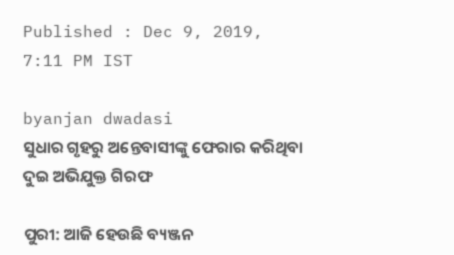Published : Dec 9, 2019, 7:11 PM IST

byanjan dwadasi
ସୁଧାର ଗୃହରୁ ଅନ୍ତେବାସୀଙ୍କୁ ଫେରାର କରିଥିବା ଦୁଇ ଅଭିଯୁକ୍ତ ଗିରଫ

ପୁରୀ: ଆଜି ହେଉଛି ବ୍ୟଞ୍ଜନ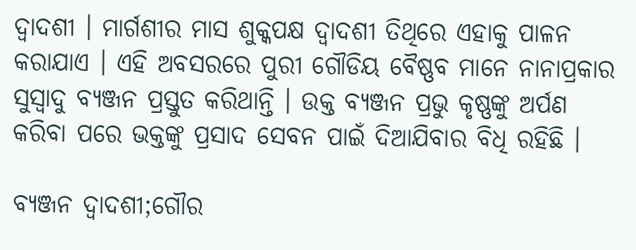ଦ୍ବାଦଶୀ । ମାର୍ଗଶୀର ମାସ ଶୁକ୍କପକ୍ଷ ଦ୍ବାଦଶୀ ତିଥିରେ ଏହାକୁ ପାଳନ କରାଯାଏ । ଏହି ଅବସରରେ ପୁରୀ ଗୌଡିୟ ବୈଷ୍ଣବ ମାନେ ନାନାପ୍ରକାର ସୁସ୍ବାଦୁ ବ୍ୟଞ୍ଜନ ପ୍ରସ୍ତୁତ କରିଥାନ୍ତି । ଉକ୍ତ ବ୍ୟଞ୍ଜନ ପ୍ରଭୁ କୃଷ୍ଣଙ୍କୁ ଅର୍ପଣ କରିବା ପରେ ଭକ୍ତଙ୍କୁ ପ୍ରସାଦ ସେବନ ପାଇଁ ଦିଆଯିବାର ବିଧି ରହିଛି ।

ବ୍ୟଞ୍ଜନ ଦ୍ଵାଦଶୀ;ଗୌର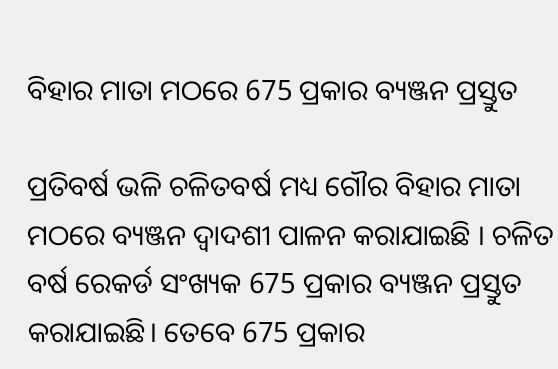ବିହାର ମାତା ମଠରେ 675 ପ୍ରକାର ବ୍ୟଞ୍ଜନ ପ୍ରସ୍ତୁତ

ପ୍ରତିବର୍ଷ ଭଳି ଚଳିତବର୍ଷ ମଧ୍ୟ ଗୌର ବିହାର ମାତା ମଠରେ ବ୍ୟଞ୍ଜନ ଦ୍ଵାଦଶୀ ପାଳନ କରାଯାଇଛି । ଚଳିତ ବର୍ଷ ରେକର୍ଡ ସଂଖ୍ୟକ 675 ପ୍ରକାର ବ୍ୟଞ୍ଜନ ପ୍ରସ୍ତୁତ କରାଯାଇଛି। ତେବେ 675 ପ୍ରକାର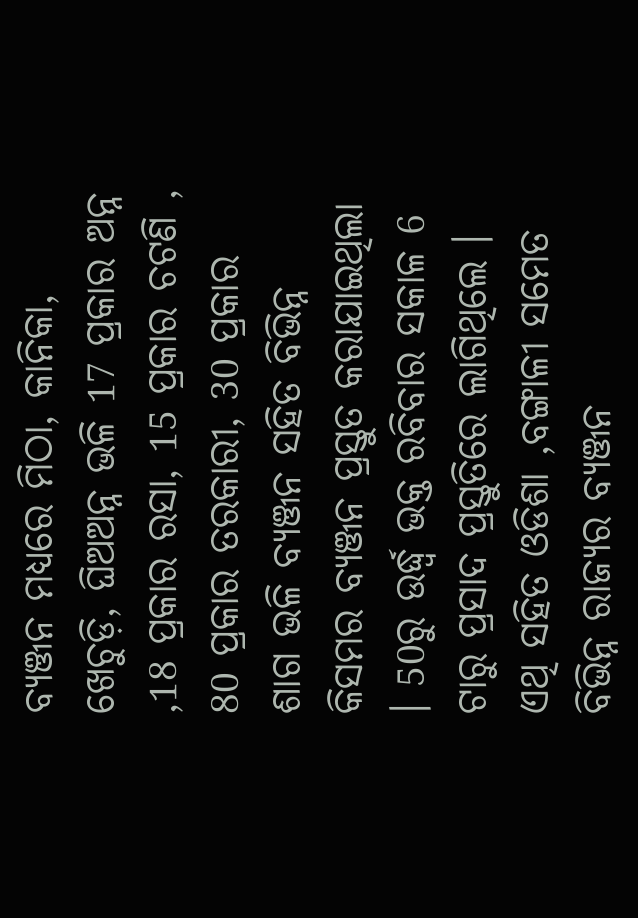ବ୍ୟଞ୍ଜନ ମଧ୍ୟରେ ମିଠା, କାନିକା, ଖେଚୁଡ଼ି, ଘିଅଅନ୍ନ ଭଳି 17 ପ୍ରକାର ଅନ୍ନ ,18 ପ୍ରକାର ରସା, 15 ପ୍ରକାର ଚଟଣି , 80 ପ୍ରକାର ତରକାରୀ, 30 ପ୍ରକାର ଶାଗ ଭଳି ବ୍ୟଞ୍ଜନ ସହିତ ବିଭିନ୍ନ କିସମର ବ୍ୟଞ୍ଜନ ପ୍ରସ୍ତୁତ କରାଯାଇଥିଲା । 50ରୁ ଉର୍ଦ୍ଧ୍ବ ଭକ୍ତ ରବିବାର ସକାଳ 6 ଟାରୁ ପ୍ରସାଦ ପ୍ରସ୍ତୁତିରେ ଲାଗିଥିଲେ । ଏଥି ସହିତ ଓଡିଶା ,ବଙ୍ଗାଳୀ ସମେତ ବିଭିନ୍ନ ରାଜ୍ୟର ବ୍ୟଞ୍ଜନ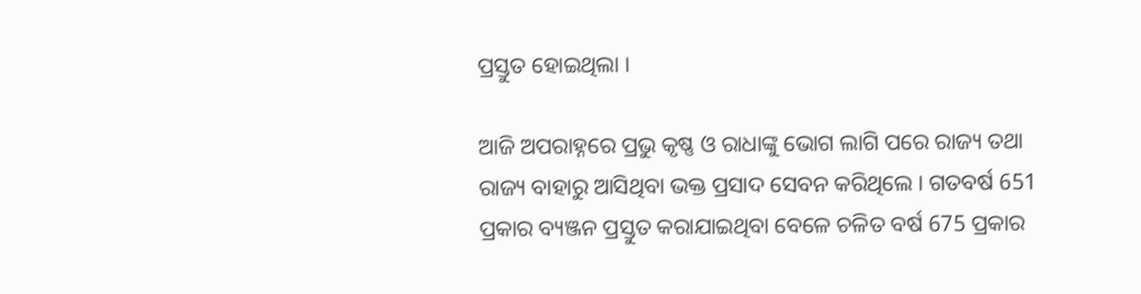ପ୍ରସ୍ତୁତ ହୋଇଥିଲା ।

ଆଜି ଅପରାହ୍ନରେ ପ୍ରଭୁ କୃଷ୍ଣ ଓ ରାଧାଙ୍କୁ ଭୋଗ ଲାଗି ପରେ ରାଜ୍ୟ ତଥା ରାଜ୍ୟ ବାହାରୁ ଆସିଥିବା ଭକ୍ତ ପ୍ରସାଦ ସେବନ କରିଥିଲେ । ଗତବର୍ଷ 651 ପ୍ରକାର ବ୍ୟଞ୍ଜନ ପ୍ରସ୍ତୁତ କରାଯାଇଥିବା ବେଳେ ଚଳିତ ବର୍ଷ 675 ପ୍ରକାର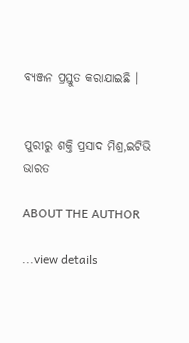ବ୍ୟଞ୍ଜନ ପ୍ରସ୍ତୁତ କରାଯାଇଛି ।


ପୁରୀରୁ ଶକ୍ତି ପ୍ରସାଦ ମିଶ୍ର,ଇଟିଭି ଭାରତ

ABOUT THE AUTHOR

...view details